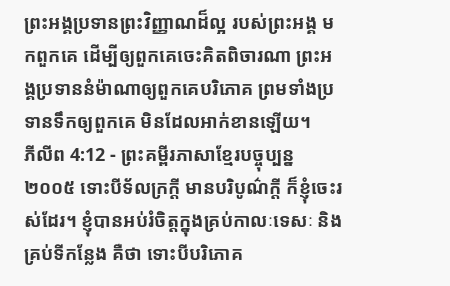ព្រះអង្គប្រទានព្រះវិញ្ញាណដ៏ល្អ របស់ព្រះអង្គ មកពួកគេ ដើម្បីឲ្យពួកគេចេះគិតពិចារណា ព្រះអង្គប្រទាននំម៉ាណាឲ្យពួកគេបរិភោគ ព្រមទាំងប្រទានទឹកឲ្យពួកគេ មិនដែលអាក់ខានឡើយ។
ភីលីព 4:12 - ព្រះគម្ពីរភាសាខ្មែរបច្ចុប្បន្ន ២០០៥ ទោះបីទ័លក្រក្ដី មានបរិបូណ៌ក្ដី ក៏ខ្ញុំចេះរស់ដែរ។ ខ្ញុំបានអប់រំចិត្តក្នុងគ្រប់កាលៈទេសៈ និងគ្រប់ទីកន្លែង គឺថា ទោះបីបរិភោគ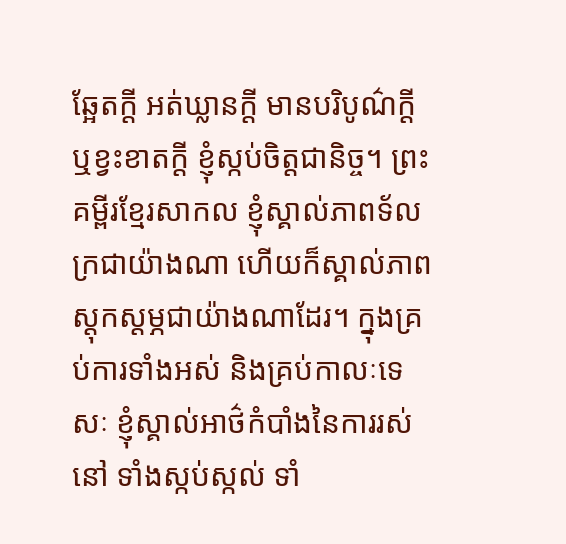ឆ្អែតក្ដី អត់ឃ្លានក្ដី មានបរិបូណ៌ក្ដី ឬខ្វះខាតក្ដី ខ្ញុំស្កប់ចិត្តជានិច្ច។ ព្រះគម្ពីរខ្មែរសាកល ខ្ញុំស្គាល់ភាពទ័លក្រជាយ៉ាងណា ហើយក៏ស្គាល់ភាពស្ដុកស្ដម្ភជាយ៉ាងណាដែរ។ ក្នុងគ្រប់ការទាំងអស់ និងគ្រប់កាលៈទេសៈ ខ្ញុំស្គាល់អាថ៌កំបាំងនៃការរស់នៅ ទាំងស្កប់ស្កល់ ទាំ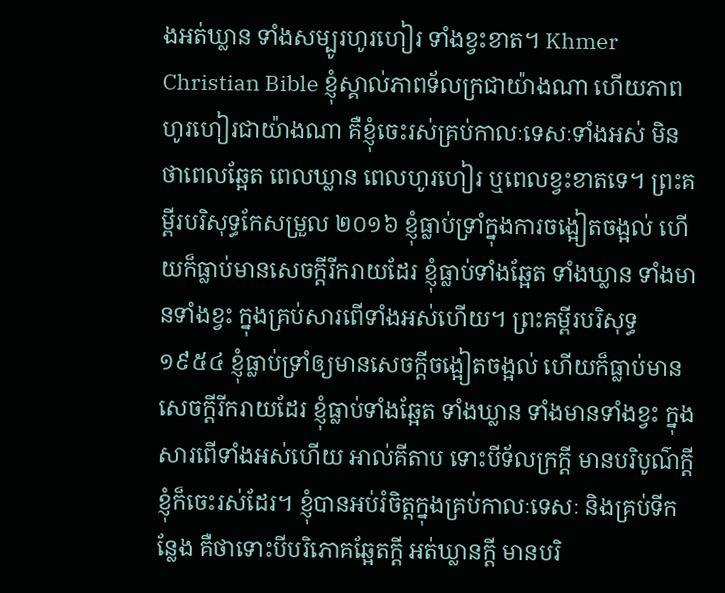ងអត់ឃ្លាន ទាំងសម្បូរហូរហៀរ ទាំងខ្វះខាត។ Khmer Christian Bible ខ្ញុំស្គាល់ភាពទ័លក្រជាយ៉ាងណា ហើយភាពហូរហៀរជាយ៉ាងណា គឺខ្ញុំចេះរស់គ្រប់កាលៈទេសៈទាំងអស់ មិនថាពេលឆ្អែត ពេលឃ្លាន ពេលហូរហៀរ ឬពេលខ្វះខាតទេ។ ព្រះគម្ពីរបរិសុទ្ធកែសម្រួល ២០១៦ ខ្ញុំធ្លាប់ទ្រាំក្នុងការចង្អៀតចង្អល់ ហើយក៏ធ្លាប់មានសេចក្ដីរីករាយដែរ ខ្ញុំធ្លាប់ទាំងឆ្អែត ទាំងឃ្លាន ទាំងមានទាំងខ្វះ ក្នុងគ្រប់សារពើទាំងអស់ហើយ។ ព្រះគម្ពីរបរិសុទ្ធ ១៩៥៤ ខ្ញុំធ្លាប់ទ្រាំឲ្យមានសេចក្ដីចង្អៀតចង្អល់ ហើយក៏ធ្លាប់មានសេចក្ដីរីករាយដែរ ខ្ញុំធ្លាប់ទាំងឆ្អែត ទាំងឃ្លាន ទាំងមានទាំងខ្វះ ក្នុងសារពើទាំងអស់ហើយ អាល់គីតាប ទោះបីទ័លក្រក្ដី មានបរិបូណ៌ក្ដី ខ្ញុំក៏ចេះរស់ដែរ។ ខ្ញុំបានអប់រំចិត្ដក្នុងគ្រប់កាលៈទេសៈ និងគ្រប់ទីកន្លែង គឺថាទោះបីបរិភោគឆ្អែតក្ដី អត់ឃ្លានក្ដី មានបរិ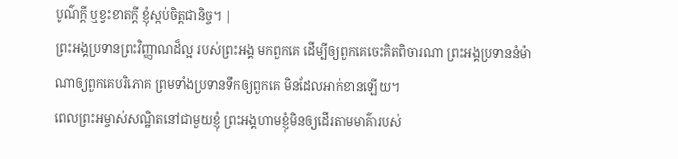បូណ៌ក្ដី ឬខ្វះខាតក្ដី ខ្ញុំស្កប់ចិត្ដជានិច្ច។ |
ព្រះអង្គប្រទានព្រះវិញ្ញាណដ៏ល្អ របស់ព្រះអង្គ មកពួកគេ ដើម្បីឲ្យពួកគេចេះគិតពិចារណា ព្រះអង្គប្រទាននំម៉ាណាឲ្យពួកគេបរិភោគ ព្រមទាំងប្រទានទឹកឲ្យពួកគេ មិនដែលអាក់ខានឡើយ។
ពេលព្រះអម្ចាស់សណ្ឋិតនៅជាមួយខ្ញុំ ព្រះអង្គហាមខ្ញុំមិនឲ្យដើរតាមមាគ៌ារបស់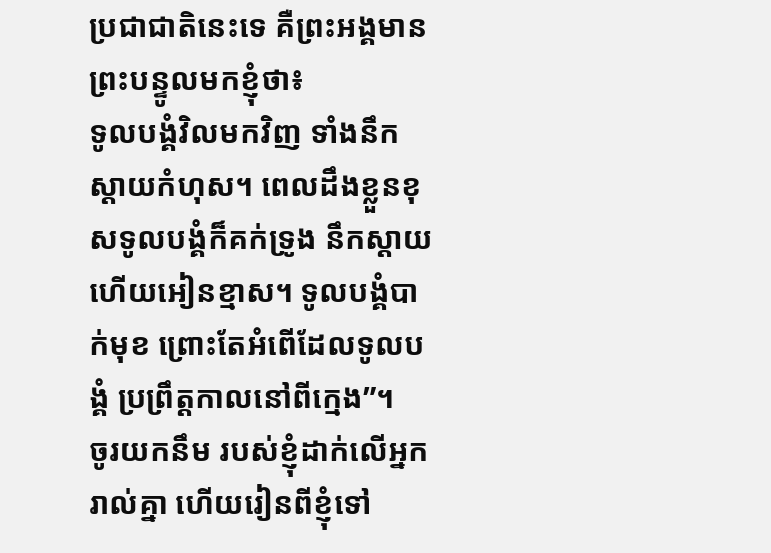ប្រជាជាតិនេះទេ គឺព្រះអង្គមានព្រះបន្ទូលមកខ្ញុំថា៖
ទូលបង្គំវិលមកវិញ ទាំងនឹកស្ដាយកំហុស។ ពេលដឹងខ្លួនខុសទូលបង្គំក៏គក់ទ្រូង នឹកស្ដាយ ហើយអៀនខ្មាស។ ទូលបង្គំបាក់មុខ ព្រោះតែអំពើដែលទូលបង្គំ ប្រព្រឹត្តកាលនៅពីក្មេង”។
ចូរយកនឹម របស់ខ្ញុំដាក់លើអ្នករាល់គ្នា ហើយរៀនពីខ្ញុំទៅ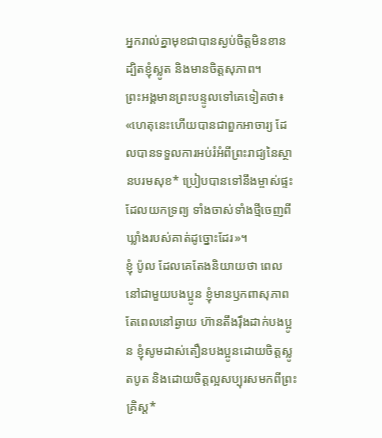អ្នករាល់គ្នាមុខជាបានស្ងប់ចិត្តមិនខាន ដ្បិតខ្ញុំស្លូត និងមានចិត្តសុភាព។
ព្រះអង្គមានព្រះបន្ទូលទៅគេទៀតថា៖ «ហេតុនេះហើយបានជាពួកអាចារ្យ ដែលបានទទួលការអប់រំអំពីព្រះរាជ្យនៃស្ថានបរមសុខ* ប្រៀបបានទៅនឹងម្ចាស់ផ្ទះ ដែលយកទ្រព្យ ទាំងចាស់ទាំងថ្មីចេញពីឃ្លាំងរបស់គាត់ដូច្នោះដែរ»។
ខ្ញុំ ប៉ូល ដែលគេតែងនិយាយថា ពេលនៅជាមួយបងប្អូន ខ្ញុំមានឫកពាសុភាព តែពេលនៅឆ្ងាយ ហ៊ានតឹងរ៉ឹងដាក់បងប្អូន ខ្ញុំសូមដាស់តឿនបងប្អូនដោយចិត្តស្លូតបូត និងដោយចិត្តល្អសប្បុរសមកពីព្រះគ្រិស្ត*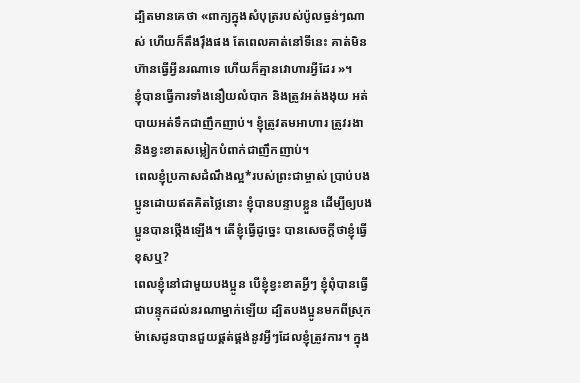ដ្បិតមានគេថា «ពាក្យក្នុងសំបុត្ររបស់ប៉ូលធ្ងន់ៗណាស់ ហើយក៏តឹងរ៉ឹងផង តែពេលគាត់នៅទីនេះ គាត់មិនហ៊ានធ្វើអ្វីនរណាទេ ហើយក៏គ្មានវោហារអ្វីដែរ »។
ខ្ញុំបានធ្វើការទាំងនឿយលំបាក និងត្រូវអត់ងងុយ អត់បាយអត់ទឹកជាញឹកញាប់។ ខ្ញុំត្រូវតមអាហារ ត្រូវរងា និងខ្វះខាតសម្លៀកបំពាក់ជាញឹកញាប់។
ពេលខ្ញុំប្រកាសដំណឹងល្អ*របស់ព្រះជាម្ចាស់ ប្រាប់បងប្អូនដោយឥតគិតថ្លៃនោះ ខ្ញុំបានបន្ទាបខ្លួន ដើម្បីឲ្យបងប្អូនបានថ្កើងឡើង។ តើខ្ញុំធ្វើដូច្នេះ បានសេចក្ដីថាខ្ញុំធ្វើខុសឬ?
ពេលខ្ញុំនៅជាមួយបងប្អូន បើខ្ញុំខ្វះខាតអ្វីៗ ខ្ញុំពុំបានធ្វើជាបន្ទុកដល់នរណាម្នាក់ឡើយ ដ្បិតបងប្អូនមកពីស្រុកម៉ាសេដូនបានជួយផ្គត់ផ្គង់នូវអ្វីៗដែលខ្ញុំត្រូវការ។ ក្នុង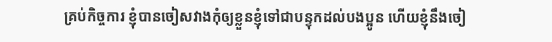គ្រប់កិច្ចការ ខ្ញុំបានចៀសវាងកុំឲ្យខ្លួនខ្ញុំទៅជាបន្ទុកដល់បងប្អូន ហើយខ្ញុំនឹងចៀ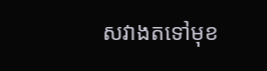សវាងតទៅមុខ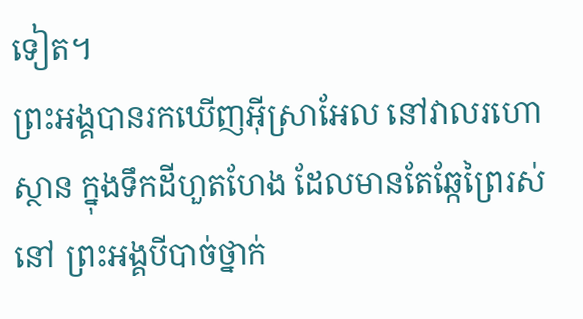ទៀត។
ព្រះអង្គបានរកឃើញអ៊ីស្រាអែល នៅវាលរហោស្ថាន ក្នុងទឹកដីហួតហែង ដែលមានតែឆ្កែព្រៃរស់នៅ ព្រះអង្គបីបាច់ថ្នាក់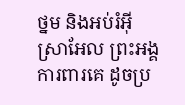ថ្នម និងអប់រំអ៊ីស្រាអែល ព្រះអង្គការពារគេ ដូចប្រ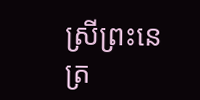ស្រីព្រះនេត្រ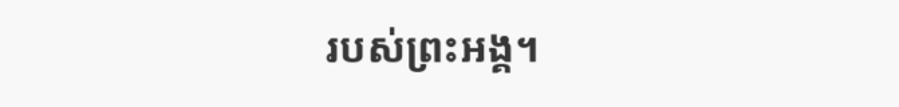របស់ព្រះអង្គ។